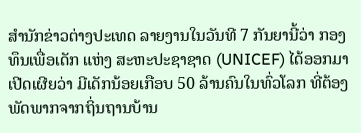ສຳນັກຂ່າວຕ່າງປະເທດ ລາຍງານໃນວັນທີ 7 ກັນຍານີ້ວ່າ ກອງທຶນເພື່ອເດັກ ແຫ່ງ ສະຫະປະຊາຊາດ (UNICEF) ໄດ້ອອກມາເປີດເຜີຍວ່າ ມີເດັກນ້ອຍເກືອບ 50 ລ້ານຄົນໃນທົ່ວໂລກ ທີ່ຕ້ອງພັດພາກຈາກຖິ່ນຖານບ້ານ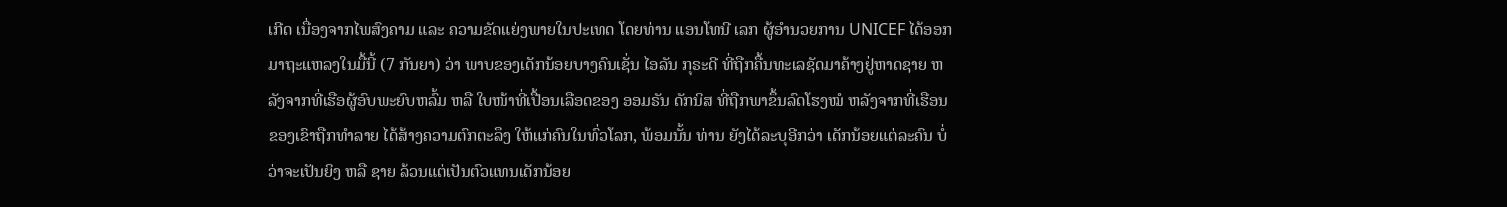ເກີດ ເນື່ອງຈາກໄພສົງຄາມ ແລະ ຄວາມຂັດແຍ່ງພາຍໃນປະເທດ ໂດຍທ່ານ ແອນໂທນີ ເລກ ຜູ້ອຳນວຍການ UNICEF ໄດ້ອອກມາຖະແຫລງໃນມື້ນີ້ (7 ກັນຍາ) ວ່າ ພາບຂອງເດັກນ້ອຍບາງຄົນເຊັ່ນ ໄອລັນ ກຸຣະດີ ທີ່ຖືກຄື້ນທະເລຊັດມາຄ້າງຢູ່ຫາດຊາຍ ຫລັງຈາກທີ່ເຮືອຜູ້ອົບພະຍົບຫລົ້ມ ຫລື ໃບໜ້າທີ່ເປື້ອນເລືອດຂອງ ອອມຣັນ ດັກນິສ ທີ່ຖືກພາຂຶ້ນລົດໂຮງໝໍ ຫລັງຈາກທີ່ເຮືອນຂອງເຂົາຖືກທຳລາຍ ໄດ້ສ້າງຄວາມຕົກຕະລຶງ ໃຫ້ແກ່ຄົນໃນທົ່ວໂລກ, ພ້ອມນັ້ນ ທ່ານ ຍັງໄດ້ລະບຸອີກວ່າ ເດັກນ້ອຍແຕ່ລະຄົນ ບໍ່ວ່າຈະເປັນຍິງ ຫລື ຊາຍ ລ້ວນແຕ່ເປັນຕົວແທນເດັກນ້ອຍ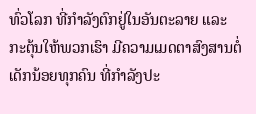ທົ່ວໂລກ ທີ່ກຳລັງຕົກຢູ່ໃນອັນຕະລາຍ ແລະ ກະຕຸ້ນໃຫ້ພວກເຮົາ ມີຄວາມເມດຕາສົງສານຕໍ່ເດັກນ້ອຍທຸກຄົນ ທີ່ກຳລັງປະ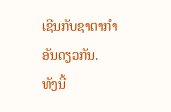ເຊີນກັບຊາຕາກຳອັນດຽວກັນ.
ທັງນີ້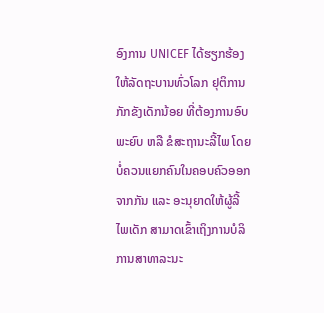ອົງການ UNICEF ໄດ້ຮຽກຮ້ອງໃຫ້ລັດຖະບານທົ່ວໂລກ ຢຸຕິການກັກຂັງເດັກນ້ອຍ ທີ່ຕ້ອງການອົບພະຍົບ ຫລື ຂໍສະຖານະລີ້ໄພ ໂດຍບໍ່ຄວນແຍກຄົນໃນຄອບຄົວອອກຈາກກັນ ແລະ ອະນຸຍາດໃຫ້ຜູ້ລີ້ໄພເດັກ ສາມາດເຂົ້າເຖິງການບໍລິການສາທາລະນະ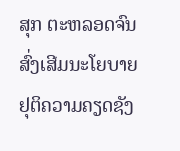ສຸກ ຕະຫລອດຈົນສົ່ງເສີມນະໂຍບາຍ ຢຸຕິຄວາມຄຽດຊັງ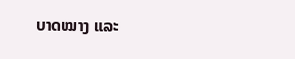ບາດໝາງ ແລະ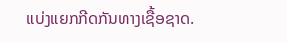ແບ່ງແຍກກີດກັນທາງເຊື້ອຊາດ.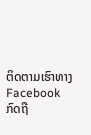ຕິດຕາມເຮົາທາງFacebook ກົດຖື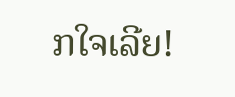ກໃຈເລີຍ!